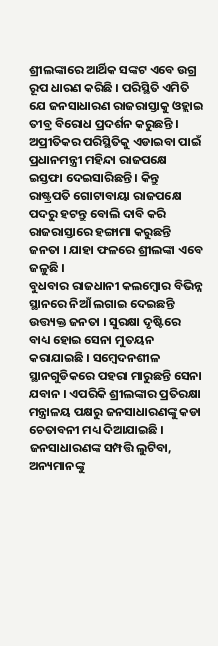ଶ୍ରୀଲଙ୍କାରେ ଆର୍ଥିକ ସଙ୍କଟ ଏବେ ଉଗ୍ର ରୂପ ଧାରଣ କରିଛି । ପରିସ୍ଥିତି ଏମିତି ଯେ ଜନସାଧାରଣ ରାଜରାସ୍ତାକୁ ଓହ୍ଲାଇ ତୀବ୍ର ବିରୋଧ ପ୍ରଦର୍ଶନ କରୁଛନ୍ତି । ଅପ୍ରୀତିକର ପରିସ୍ଥିତିକୁ ଏଡାଇବା ପାଇଁ ପ୍ରଧାନମନ୍ତ୍ରୀ ମହିନ୍ଦା ରାଜପକ୍ଷେ ଇସ୍ତଫା ଦେଇସାରିଛନ୍ତି । କିନ୍ତୁ ରାଷ୍ଟ୍ରପତି ଗୋଟାବାୟା ରାଜପକ୍ଷେ ପଦରୁ ହଟନ୍ତୁ ବୋଲି ଦାବି କରି ରାଜରାସ୍ତାରେ ହଙ୍ଗାମା କରୁଛନ୍ତି ଜନତା । ଯାହା ଫଳରେ ଶ୍ରୀଲଙ୍କା ଏବେ ଜଳୁଛି ।
ବୁଧବାର ରାଜଧାନୀ କଲମ୍ବୋର ବିଭିନ୍ନ ସ୍ଥାନରେ ନିଆଁ ଲଗାଇ ଦେଇଛନ୍ତି ଉତ୍ତ୍ୟକ୍ତ ଜନତା । ସୁରକ୍ଷା ଦୃଷ୍ଟିରେ ବାଧ୍ୟ ହୋଇ ସେନା ମୁତୟନ କରାଯାଇଛି । ସମ୍ବେଦନଶୀଳ ସ୍ଥାନଗୁଡିକରେ ପହରା ମାରୁଛନ୍ତି ସେନା ଯବାନ । ଏପରିକି ଶ୍ରୀଲଙ୍କାର ପ୍ରତିରକ୍ଷା ମନ୍ତ୍ରାଳୟ ପକ୍ଷରୁ ଜନସାଧାରଣଙ୍କୁ କଡା ଚେତାବନୀ ମଧ୍ୟ ଦିଆଯାଇଛି । ଜନସାଧାରଣଙ୍କ ସମ୍ପତ୍ତି ଲୁଟିବା, ଅନ୍ୟମାନଙ୍କୁ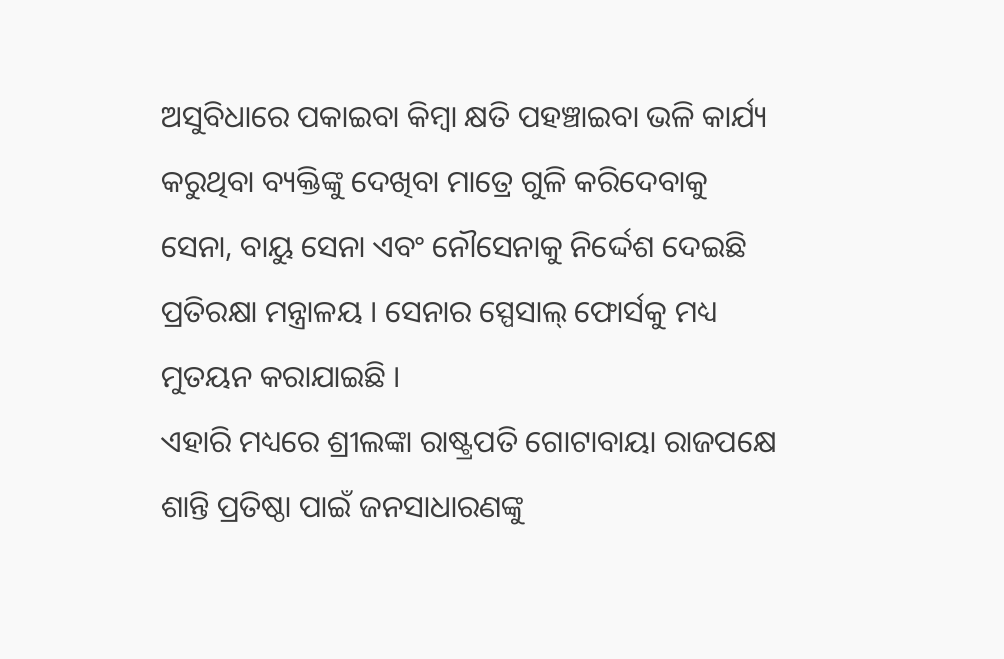ଅସୁବିଧାରେ ପକାଇବା କିମ୍ବା କ୍ଷତି ପହଞ୍ଚାଇବା ଭଳି କାର୍ଯ୍ୟ କରୁଥିବା ବ୍ୟକ୍ତିଙ୍କୁ ଦେଖିବା ମାତ୍ରେ ଗୁଳି କରିଦେବାକୁ ସେନା, ବାୟୁ ସେନା ଏବଂ ନୌସେନାକୁ ନିର୍ଦ୍ଦେଶ ଦେଇଛି ପ୍ରତିରକ୍ଷା ମନ୍ତ୍ରାଳୟ । ସେନାର ସ୍ପେସାଲ୍ ଫୋର୍ସକୁ ମଧ୍ୟ ମୁତୟନ କରାଯାଇଛି ।
ଏହାରି ମଧ୍ୟରେ ଶ୍ରୀଲଙ୍କା ରାଷ୍ଟ୍ରପତି ଗୋଟାବାୟା ରାଜପକ୍ଷେ ଶାନ୍ତି ପ୍ରତିଷ୍ଠା ପାଇଁ ଜନସାଧାରଣଙ୍କୁ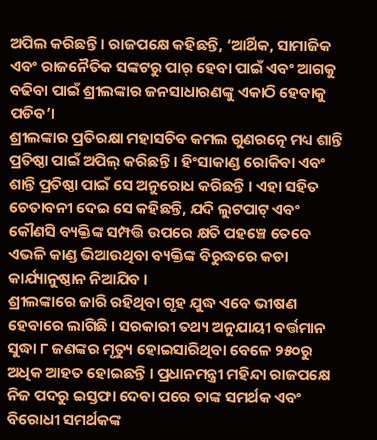ଅପିଲ କରିଛନ୍ତି । ରାଜପକ୍ଷେ କହିଛନ୍ତି, ‘ଆର୍ଥିକ, ସାମାଜିକ ଏବଂ ରାଜନୈତିକ ସଙ୍କଟରୁ ପାର୍ ହେବା ପାଇଁ ଏବଂ ଆଗକୁ ବଢିବା ପାଇଁ ଶ୍ରୀଲଙ୍କାର ଜନସାଧାରଣଙ୍କୁ ଏକାଠି ହେବାକୁ ପଡିବ’।
ଶ୍ରୀଲଙ୍କାର ପ୍ରତିରକ୍ଷା ମହାସଚିବ କମଲ ଗୁଣରତ୍ନେ ମଧ୍ୟ ଶାନ୍ତି ପ୍ରତିଷ୍ଠା ପାଇଁ ଅପିଲ୍ କରିଛନ୍ତି । ହିଂସାକାଣ୍ଡ ରୋକିବା ଏବଂ ଶାନ୍ତି ପ୍ରତିଷ୍ଠା ପାଇଁ ସେ ଅନୁରୋଧ କରିଛନ୍ତି । ଏହା ସହିତ ଚେତାବନୀ ଦେଇ ସେ କହିଛନ୍ତି, ଯଦି ଲୁଟପାଟ୍ ଏବଂ କୌଣସି ବ୍ୟକ୍ତିଙ୍କ ସମ୍ପତ୍ତି ଉପରେ କ୍ଷତି ପହଞ୍ଚେ ତେବେ ଏଭଳି କାଣ୍ଡ ଭିଆଉଥିବା ବ୍ୟକ୍ତିଙ୍କ ବିରୁଦ୍ଧରେ କଡା କାର୍ଯ୍ୟାନୁଷ୍ଠାନ ନିଆଯିବ ।
ଶ୍ରୀଲଙ୍କାରେ ଜାରି ରହିଥିବା ଗୃହ ଯୁଦ୍ଧ ଏବେ ଭୀଷଣ ହେବାରେ ଲାଗିଛି । ସରକାରୀ ତଥ୍ୟ ଅନୁଯାୟୀ ବର୍ତ୍ତମାନ ସୁଦ୍ଧା ୮ ଜଣଙ୍କର ମୃତ୍ୟୁ ହୋଇସାରିଥିବା ବେଳେ ୨୫୦ରୁ ଅଧିକ ଆହତ ହୋଇଛନ୍ତି । ପ୍ରଧାନମନ୍ତ୍ରୀ ମହିନ୍ଦା ରାଜପକ୍ଷେ ନିଜ ପଦରୁ ଇସ୍ତଫା ଦେବା ପରେ ତାଙ୍କ ସମର୍ଥକ ଏବଂ ବିରୋଧୀ ସମର୍ଥକଙ୍କ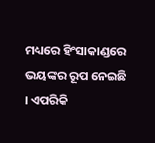ମଧ୍ୟରେ ହିଂସାକାଣ୍ଡରେ ଭୟଙ୍କର ରୂପ ନେଇଛି । ଏପରିକି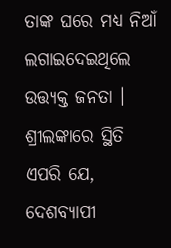ତାଙ୍କ ଘରେ ମଧ୍ୟ ନିଆଁ ଲଗାଇଦେଇଥିଲେ ଉତ୍ତ୍ୟକ୍ତ ଜନତା । ଶ୍ରୀଲଙ୍କାରେ ସ୍ଥିତି ଏପରି ଯେ, ଦେଶବ୍ୟାପୀ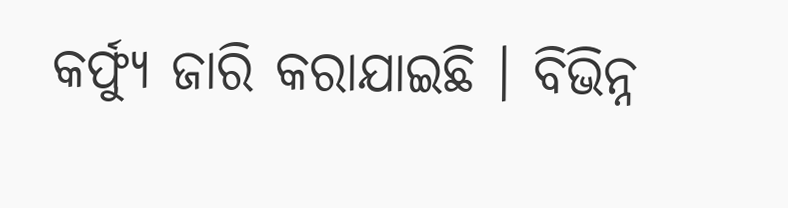କର୍ଫ୍ୟୁ ଜାରି କରାଯାଇଛି । ବିଭିନ୍ନ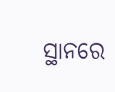ସ୍ଥାନରେ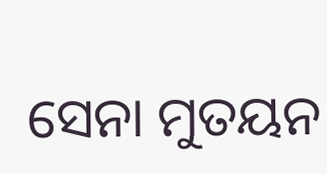ସେନା ମୁତୟନ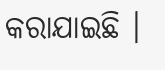କରାଯାଇଛି ।